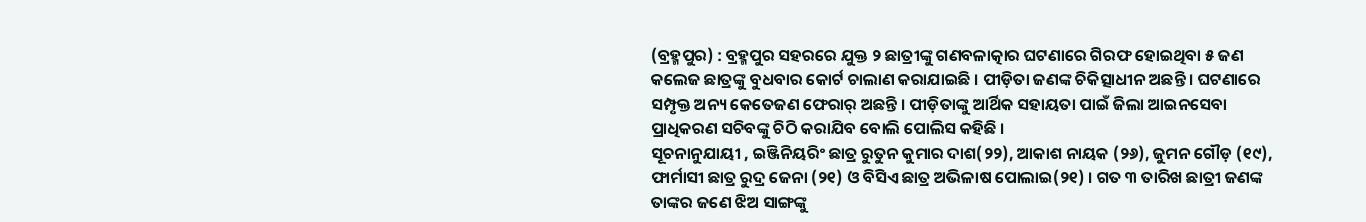(ବ୍ରହ୍ମପୁର) : ବ୍ରହ୍ମପୁର ସହରରେ ଯୁକ୍ତ ୨ ଛାତ୍ରୀଙ୍କୁ ଗଣବଳାତ୍କାର ଘଟଣାରେ ଗିରଫ ହୋଇଥିବା ୫ ଜଣ କଲେଜ ଛାତ୍ରଙ୍କୁ ବୁଧବାର କୋର୍ଟ ଚାଲାଣ କରାଯାଇଛି । ପୀଡ଼ିତା ଜଣଙ୍କ ଚିକିତ୍ସାଧୀନ ଅଛନ୍ତି । ଘଟଣାରେ ସମ୍ପୃକ୍ତ ଅନ୍ୟ କେତେଜଣ ଫେରାର୍ ଅଛନ୍ତି । ପୀଡ଼ିତାଙ୍କୁ ଆର୍ଥିକ ସହାୟତା ପାଇଁ ଜିଲା ଆଇନସେବା ପ୍ରାଧିକରଣ ସଚିବଙ୍କୁ ଚିଠି କରାଯିବ ବୋଲି ପୋଲିସ କହିଛି ।
ସୂଚନାନୁଯାୟୀ , ଇଞ୍ଜିନିୟରିଂ ଛାତ୍ର ରୁତୁନ କୁମାର ଦାଶ(୨୨), ଆକାଶ ନାୟକ (୨୬), ଜୁମନ ଗୌଡ଼ (୧୯), ଫାର୍ମାସୀ ଛାତ୍ର ରୁଦ୍ର ଜେନା (୨୧) ଓ ବିସିଏ ଛାତ୍ର ଅଭିଳାଷ ପୋଲାଇ(୨୧) । ଗତ ୩ ତାରିଖ ଛାତ୍ରୀ ଜଣଙ୍କ ତାଙ୍କର ଜଣେ ଝିଅ ସାଙ୍ଗଙ୍କୁ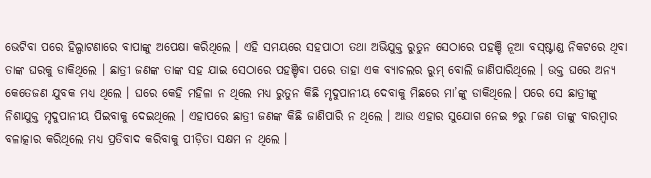ଭେଟିବା ପରେ ହିଲ୍ପାଟଣାରେ ବାପାଙ୍କୁ ଅପେକ୍ଷା କରିଥିଲେ । ଏହି ସମୟରେ ସହପାଠୀ ତଥା ଅଭିଯୁକ୍ତ ରୁତୁନ ସେଠାରେ ପହଞ୍ଚି ନୂଆ ବସ୍ଷ୍ଟାଣ୍ଡ ନିକଟରେ ଥିବା ତାଙ୍କ ଘରକୁ ଡାକିଥିଲେ । ଛାତ୍ରୀ ଜଣଙ୍କ ତାଙ୍କ ସହ ଯାଇ ସେଠାରେ ପହଞ୍ଚିବା ପରେ ତାହା ଏକ ବ୍ୟାଚଲର ରୁମ୍ ବୋଲି ଜାଣିପାରିଥିଲେ । ଉକ୍ତ ଘରେ ଅନ୍ୟ କେତେଜଣ ଯୁବକ ମଧ୍ୟ ଥିଲେ । ଘରେ କେହି ମହିଳା ନ ଥିଲେ ମଧ୍ୟ ରୁତୁନ କିଛି ମୃଦୁପାନୀୟ ଦେବାକୁ ମିଛରେ ମା’ଙ୍କୁ ଡାକିଥିଲେ। ପରେ ସେ ଛାତ୍ରୀଙ୍କୁ ନିଶାଯୁକ୍ତ ମୃଦୁପାନୀୟ ପିଇବାକୁ ଦେଇଥିଲେ । ଏହାପରେ ଛାତ୍ରୀ ଜଣଙ୍କ କିଛି ଜାଣିପାରି ନ ଥିଲେ । ଆଉ ଏହାର ସୁଯୋଗ ନେଇ ୭ରୁ ୮ଜଣ ତାଙ୍କୁ ବାରମ୍ବାର ବଳାତ୍କାର କରିଥିଲେ ମଧ୍ୟ ପ୍ରତିବାଦ କରିବାକୁ ପୀଡ଼ିତା ସକ୍ଷମ ନ ଥିଲେ ।